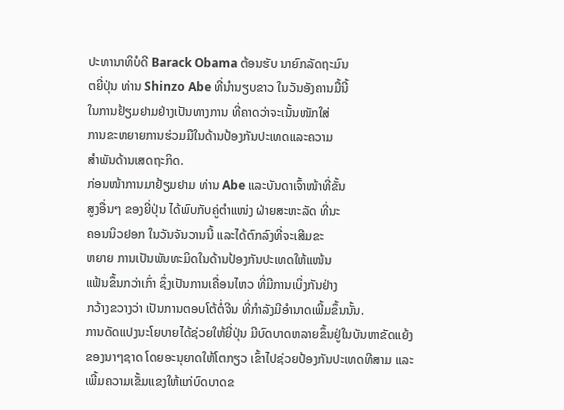ປະທານາທິບໍດີ Barack Obama ຕ້ອນຮັບ ນາຍົກລັດຖະມົນ
ຕຍີ່ປຸ່ນ ທ່ານ Shinzo Abe ທີ່ນຳນຽບຂາວ ໃນວັນອັງຄານມື້ນີ້
ໃນການຢ້ຽມຢາມຢ່າງເປັນທາງການ ທີ່ຄາດວ່າຈະເນັ້ນໜັກໃສ່
ການຂະຫຍາຍການຮ່ວມມືໃນດ້ານປ້ອງກັນປະເທດແລະຄວາມ
ສຳພັນດ້ານເສດຖະກິດ.
ກ່ອນໜ້າການມາຢ້ຽມຢາມ ທ່ານ Abe ແລະບັນດາເຈົ້າໜ້າທີ່ຂັ້ນ
ສູງອື່ນໆ ຂອງຍີ່ປຸ່ນ ໄດ້ພົບກັບຄູ່ຕຳແໜ່ງ ຝ່າຍສະຫະລັດ ທີ່ນະ
ຄອນນິວຢອກ ໃນວັນຈັນວານນີ້ ແລະໄດ້ຕົກລົງທີ່ຈະເສີມຂະ
ຫຍາຍ ການເປັນພັນທະມິດໃນດ້ານປ້ອງກັນປະເທດໃຫ້ແໜ້ນ
ແຟ້ນຂຶ້ນກວ່າເກົ່າ ຊຶ່ງເປັນການເຄື່ອນໄຫວ ທີ່ມີການເບິ່ງກັນຢ່າງ
ກວ້າງຂວາງວ່າ ເປັນການຕອບໂຕ້ຕໍ່ຈີນ ທີ່ກຳລັງມີອຳນາດເພີ້ມຂຶ້ນນັ້ນ.
ການດັດແປງນະໂຍບາຍໄດ້ຊ່ວຍໃຫ້ຍີ່ປຸ່ນ ມີບົດບາດຫລາຍຂຶ້ນຢູ່ໃນບັນຫາຂັດແຍ້ງ
ຂອງນາໆຊາດ ໂດຍອະນຸຍາດໃຫ້ໂຕກຽວ ເຂົ້າໄປຊ່ວຍປ້ອງກັນປະເທດທີສາມ ແລະ
ເພີ້ມຄວາມເຂັ້ມແຂງໃຫ້ແກ່ບົດບາດຂ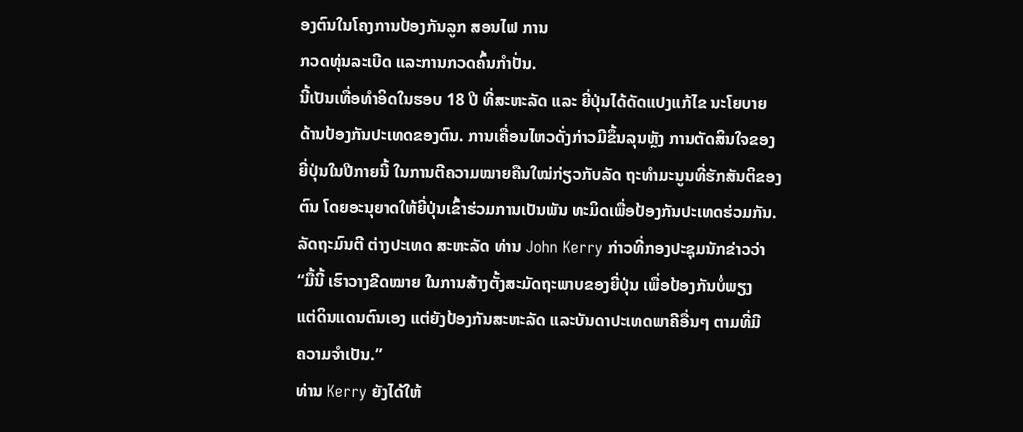ອງຕົນໃນໂຄງການປ້ອງກັນລູກ ສອນໄຟ ການ
ກວດທຸ່ນລະເບີດ ແລະການກວດຄົ້ນກຳປັ່ນ.
ນີ້ເປັນເທື່ອທຳອິດໃນຮອບ 18 ປີ ທີ່ສະຫະລັດ ແລະ ຍີ່ປຸ່ນໄດ້ດັດແປງແກ້ໄຂ ນະໂຍບາຍ
ດ້ານປ້ອງກັນປະເທດຂອງຕົນ. ການເຄື່ອນໄຫວດັ່ງກ່າວມີຂຶ້ນລຸນຫຼັງ ການຕັດສິນໃຈຂອງ
ຍີ່ປຸ່ນໃນປີກາຍນີ້ ໃນການຕີຄວາມໝາຍຄືນໃໝ່ກ່ຽວກັບລັດ ຖະທຳມະນູນທີ່ຮັກສັນຕິຂອງ
ຕົນ ໂດຍອະນຸຍາດໃຫ້ຍີ່ປຸ່ນເຂົ້າຮ່ວມການເປັນພັນ ທະມິດເພື່ອປ້ອງກັນປະເທດຮ່ວມກັນ.
ລັດຖະມົນຕີ ຕ່າງປະເທດ ສະຫະລັດ ທ່ານ John Kerry ກ່າວທີ່ກອງປະຊຸມນັກຂ່າວວ່າ
“ມື້ນີ້ ເຮົາວາງຂີດໝາຍ ໃນການສ້າງຕັ້ງສະມັດຖະພາບຂອງຍີ່ປຸ່ນ ເພື່ອປ້ອງກັນບໍ່ພຽງ
ແຕ່ດິນແດນຕົນເອງ ແຕ່ຍັງປ້ອງກັນສະຫະລັດ ແລະບັນດາປະເທດພາຄີອື່ນໆ ຕາມທີ່ມີ
ຄວາມຈຳເປັນ.”
ທ່ານ Kerry ຍັງໄດ້ໃຫ້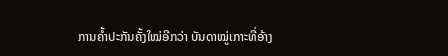ການຄໍ້າປະກັນຄັ້ງໃໝ່ອີກວ່າ ບັນດາໝູ່ເກາະທີ່ອ້າງ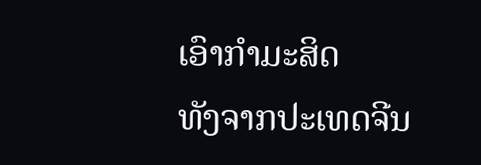ເອົາກຳມະສິດ
ທັງຈາກປະເທດຈີນ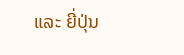ແລະ ຍີ່ປຸ່ນ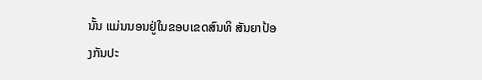ນັ້ນ ແມ່ນນອນຢູ່ໃນຂອບເຂດສົນທິ ສັນຍາປ້ອງກັນປະ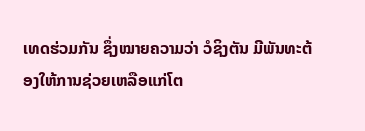ເທດຮ່ວມກັນ ຊຶ່ງໝາຍຄວາມວ່າ ວໍຊິງຕັນ ມີພັນທະຕ້ອງໃຫ້ການຊ່ວຍເຫລືອແກ່ໂຕ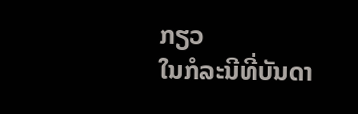ກຽວ
ໃນກໍລະນີທີ່ບັນດາ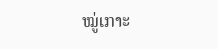ໝູ່ເກາະ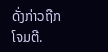ດັ່ງກ່າວຖືກໂຈມຕີ.